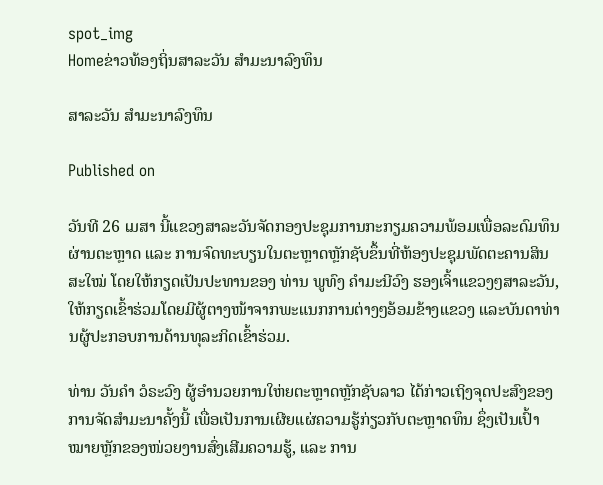spot_img
Homeຂ່າວທ້ອງຖິ່ນສາລະວັນ ສຳມະນາລົງທຶນ

ສາລະວັນ ສຳມະນາລົງທຶນ

Published on

ວັນທີ 26 ເມສາ ນີ້ແຂວງສາລະວັນຈັດກອງປະຊຸມການກະກຽມຄວາມພ້ອມເພື່ອລະດົມທຶນຜ່ານຕະຫຼາດ ແລະ ການຈົດທະບຽນໃນຕະຫຼາດຫຼັກຊັບຂຶ້ນທີ່ຫ້ອງປະຊຸມພັດຕະຄານສິນສະໃໝ່ ໂດຍໃຫ້ກຽດເປັນປະທານຂອງ ທ່ານ ພູທົງ ຄຳມະນີວົງ ຮອງເຈົ້າແຂວງໆສາລະວັນ, ໃຫ້ກຽດເຂົ້າຮ່ວມໂດຍມີຜູ້ຕາງໜ້າຈາກພະແນກການຕ່າງໆອ້ອມຂ້າງແຂວງ ແລະບັນດາທ່ານຜູ້ປະກອບການດ້ານທຸລະກິດເຂົ້າຮ່ວມ.

ທ່ານ ວັນຄຳ ວໍຣະວົງ ຜູ້ອຳນວຍການໃຫ່ຍຕະຫຼາດຫຼັກຊັບລາວ ໄດ້ກ່າວເຖິງຈຸດປະສົງຂອງການຈັດສຳມະນາຄັ້ງນີ້ ເພື່ອເປັນການເຜີຍແຜ່ຄວາມຮູ້ກ່ຽວກັບຕະຫຼາດທຶນ ຊຶ່ງເປັນເປົ້າໝາຍຫຼັກຂອງໜ່ວຍງານສົ່ງເສີມຄວາມຮູ້, ແລະ ການ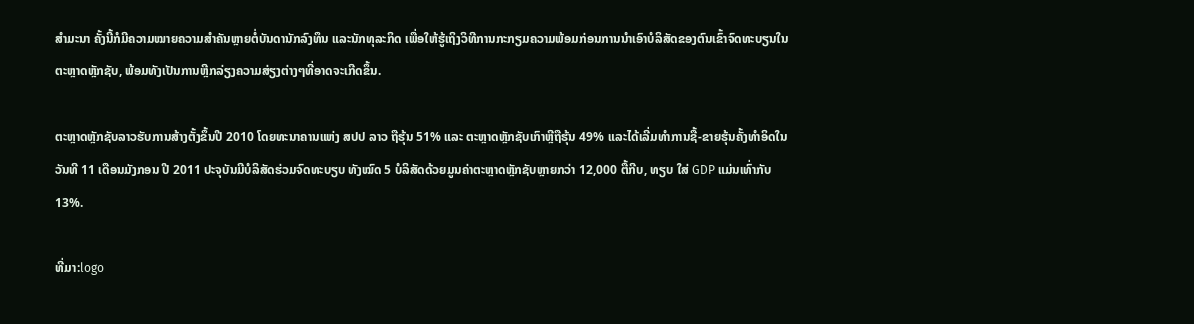ສຳມະນາ ຄັ້ງນີ້ກໍມີຄວາມໝາຍຄວາມສຳຄັນຫຼາຍຕໍ່ບັນດານັກລົງທຶນ ແລະນັກທຸລະກິດ ເພື່ອໃຫ້ຮູ້ເຖິງວິທີການກະກຽມຄວາມພ້ອມກ່ອນການນຳເອົາບໍລິສັດຂອງຕົນເຂົ້າຈົດທະບຽນໃນຕະຫຼາດຫຼັກຊັບ, ພ້ອມທັງເປັນການຫຼີກລ່ຽງຄວາມສ່ຽງຕ່າງໆທີ່ອາດຈະເກີດຂຶ້ນ.

ຕະຫຼາດຫຼັກຊັບລາວຮັບການສ້າງຕັ້ງຂຶ້ນປີ 2010 ໂດຍທະນາຄານແຫ່ງ ສປປ ລາວ ຖືຮຸ້ນ 51% ແລະ ຕະຫຼາດຫຼັກຊັບເກົາຫຼີຖືຮຸ້ນ 49% ແລະໄດ້ເລີ່ມທຳການຊື້-ຂາຍຮຸ້ນຄັ້ງທຳອິດໃນວັນທີ 11 ເດືອນມັງກອນ ປີ 2011 ປະຈຸບັນມີບໍລິສັດຮ່ວມຈົດທະບຽບ ທັງໝົດ 5 ບໍລິສັດດ້ວຍມູນຄ່າຕະຫຼາດຫຼັກຊັບຫຼາຍກວ່າ 12,000 ຕື້ກີບ, ທຽບ ໃສ່ GDP ແມ່ນເທົ່າກັບ 13%.

ທີ່ມາ:logo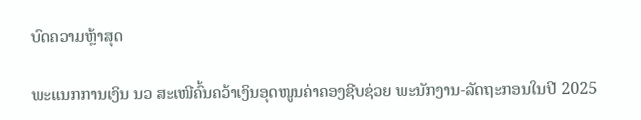ບົດຄວາມຫຼ້າສຸດ

ພະແນກການເງິນ ນວ ສະເໜີຄົ້ນຄວ້າເງິນອຸດໜູນຄ່າຄອງຊີບຊ່ວຍ ພະນັກງານ-ລັດຖະກອນໃນປີ 2025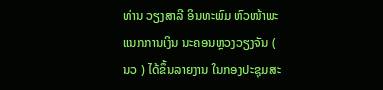ທ່ານ ວຽງສາລີ ອິນທະພົມ ຫົວໜ້າພະແນກການເງິນ ນະຄອນຫຼວງວຽງຈັນ ( ນວ ) ໄດ້ຂຶ້ນລາຍງານ ໃນກອງປະຊຸມສະ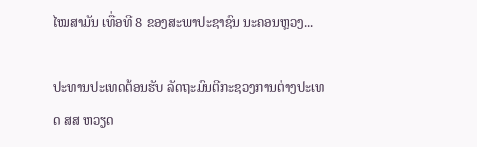ໄໝສາມັນ ເທື່ອທີ 8 ຂອງສະພາປະຊາຊົນ ນະຄອນຫຼວງ...

ປະທານປະເທດຕ້ອນຮັບ ລັດຖະມົນຕີກະຊວງການຕ່າງປະເທດ ສສ ຫວຽດ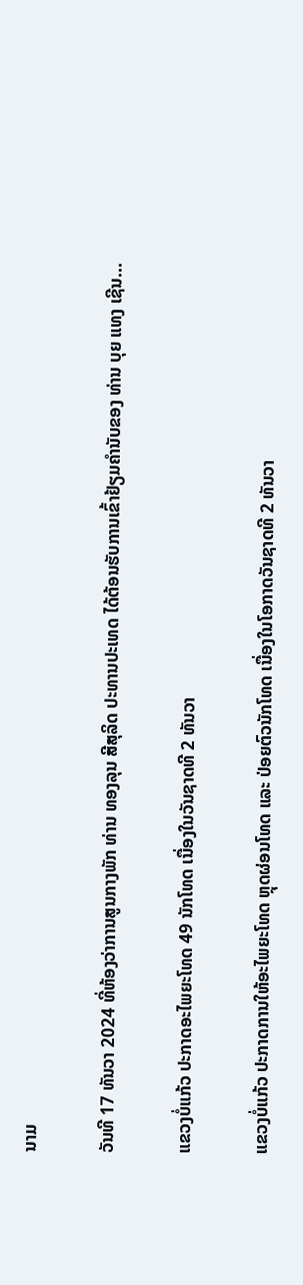ນາມ

ວັນທີ 17 ທັນວາ 2024 ທີ່ຫ້ອງວ່າການສູນກາງພັກ ທ່ານ ທອງລຸນ ສີສຸລິດ ປະທານປະເທດ ໄດ້ຕ້ອນຮັບການເຂົ້າຢ້ຽມຄຳນັບຂອງ ທ່ານ ບຸຍ ແທງ ເຊີນ...

ແຂວງບໍ່ແກ້ວ ປະກາດອະໄພຍະໂທດ 49 ນັກໂທດ ເນື່ອງໃນວັນຊາດທີ 2 ທັນວາ

ແຂວງບໍ່ແກ້ວ ປະກາດການໃຫ້ອະໄພຍະໂທດ ຫຼຸດຜ່ອນໂທດ ແລະ ປ່ອຍຕົວນັກໂທດ ເນື່ອງໃນໂອກາດວັນຊາດທີ 2 ທັນວາ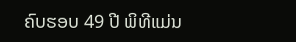ຄົບຮອບ 49 ປີ ພິທີແມ່ນ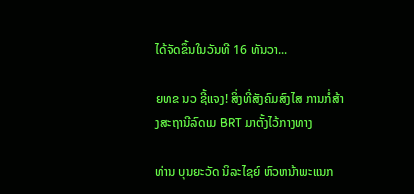ໄດ້ຈັດຂຶ້ນໃນວັນທີ 16 ທັນວາ...

ຍທຂ ນວ ຊີ້ແຈງ! ສິ່ງທີ່ສັງຄົມສົງໄສ ການກໍ່ສ້າງສະຖານີລົດເມ BRT ມາຕັ້ງໄວ້ກາງທາງ

ທ່ານ ບຸນຍະວັດ ນິລະໄຊຍ໌ ຫົວຫນ້າພະແນກ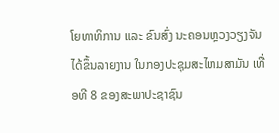ໂຍທາທິການ ແລະ ຂົນສົ່ງ ນະຄອນຫຼວງວຽງຈັນ ໄດ້ຂຶ້ນລາຍງານ ໃນກອງປະຊຸມສະໄຫມສາມັນ ເທື່ອທີ 8 ຂອງສະພາປະຊາຊົນ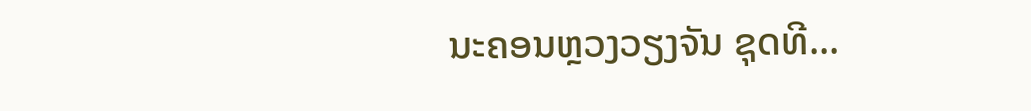ນະຄອນຫຼວງວຽງຈັນ ຊຸດທີ...